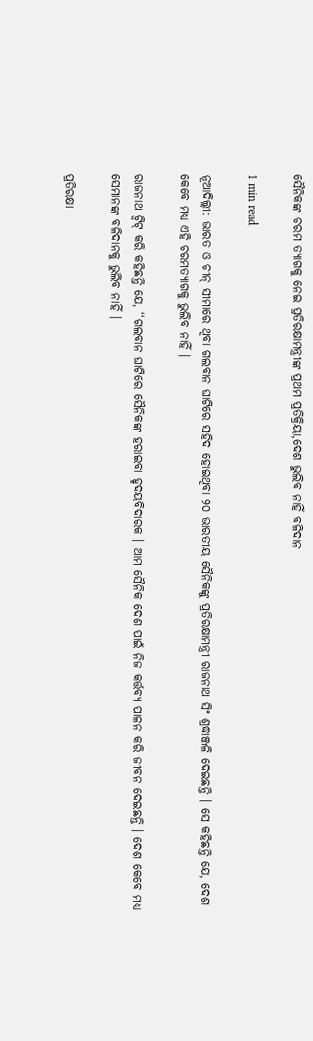ସୈନିକଙ୍କ ଚରମ ତ୍ୟାଗକୁ ନେଇ ପ୍ରତିରକ୍ଷାମନ୍ତ୍ରୀଙ୍କ ପ୍ରଥମ ପ୍ରତିକ୍ରିୟା,ଦେଶ ଭୁଲିବ ନାହିଁ ବଳିଦାନ

1 min read

ନୂଆଦିଲ୍ଲୀ: ଭାରତ ଓ ଚୀନ୍ ସୀମାରେ ଥିବା ଗଲବାନ ଘାଟିରେ ସହିଦ ହୋଇଥିବା ୨୦ ଭାରତୀୟ ସୈନିକଙ୍କୁ ପ୍ରତିରକ୍ଷାମନ୍ତ୍ରୀ ରାଜନାଥ ସିଂ ଶ୍ରଦ୍ଧାଞ୍ଜଳି ଦେଇଛନ୍ତି । ସେ କହିଛନ୍ତି ଯେ, ଦେଶ କେବେ ମଧ୍ୟ ଏହି ଚରମତ୍ୟାଗକୁ ଭୁଲିବ ନାହିଁ ।

ରାଜନାଥ ଟ୍ୱିଟ୍ କରି କହିଛନ୍ତି ଯେ, ‘‘ଗଲବାନ ଘାଟିରେ ସୈନିକଙ୍କ ହରାଇବା ହୃଦୟବିଦାରକ । ଆମ ସୈନିକ ଦେଶ ପାଇଁ ନିଜ କର୍ତ୍ତବ୍ୟ ପାଳନ କରି ଜୀବନ ଦେଇଛନ୍ତି । ଦେଶ କେବେ ମଧ୍ୟ ସେମାନଙ୍କ ବଳିଦାନକୁ ଭୁଲିବ ନାହିଁ ।

ପ୍ରତିରକ୍ଷା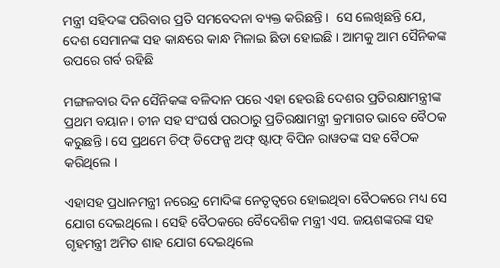ମନ୍ତ୍ରୀ ସହିଦଙ୍କ ପରିବାର ପ୍ରତି ସମବେଦନା ବ୍ୟକ୍ତ କରିଛନ୍ତି ।  ସେ ଲେଖିଛନ୍ତି ଯେ, ଦେଶ ସେମାନଙ୍କ ସହ କାନ୍ଧରେ କାନ୍ଧ ମିଳାଇ ଛିଡା ହୋଇଛି । ଆମକୁ ଆମ ସୈନିକଙ୍କ ଉପରେ ଗର୍ବ ରହିଛି

ମଙ୍ଗଳବାର ଦିନ ସୈନିକଙ୍କ ବଳିଦାନ ପରେ ଏହା ହେଉଛି ଦେଶର ପ୍ରତିରକ୍ଷାମନ୍ତ୍ରୀଙ୍କ ପ୍ରଥମ ବୟାନ । ଚୀନ ସହ ସଂଘର୍ଷ ପରଠାରୁ ପ୍ରତିରକ୍ଷାମନ୍ତ୍ରୀ କ୍ରମାଗତ ଭାବେ ବୈଠକ କରୁଛନ୍ତି । ସେ ପ୍ରଥମେ ଚିଫ୍ ଡିଫେନ୍ସ ଅଫ୍ ଷ୍ଟାଫ୍ ବିପିନ ରାୱତଙ୍କ ସହ ବୈଠକ କରିଥିଲେ ।

ଏହାସହ ପ୍ରଧାନମନ୍ତ୍ରୀ ନରେନ୍ଦ୍ର ମୋଦିଙ୍କ ନେତୃତ୍ୱରେ ହୋଇଥିବା ବୈଠକରେ ମଧ୍ୟ ସେ ଯୋଗ ଦେଇଥିଲେ । ସେହି ବୈଠକରେ ବୈଦେଶିକ ମନ୍ତ୍ରୀ ଏସ. ଜୟଶଙ୍କରଙ୍କ ସହ ଗୃହମନ୍ତ୍ରୀ ଅମିତ ଶାହ ଯୋଗ ଦେଇଥିଲେ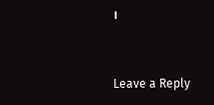।



Leave a Reply